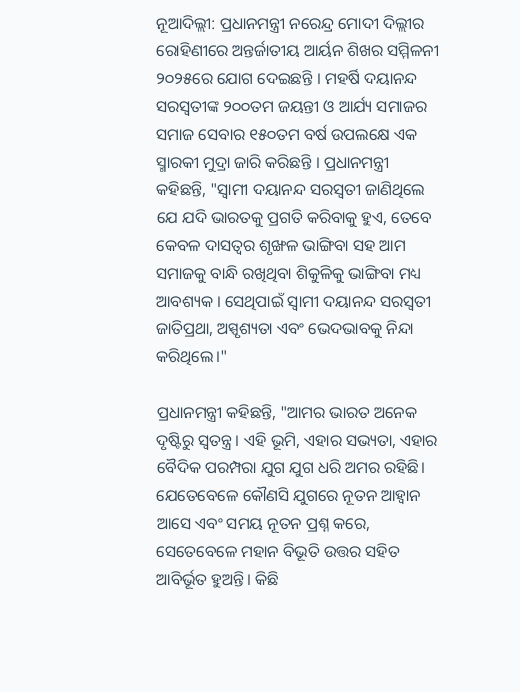ନୂଆଦିଲ୍ଲୀ: ପ୍ରଧାନମନ୍ତ୍ରୀ ନରେନ୍ଦ୍ର ମୋଦୀ ଦିଲ୍ଲୀର ରୋହିଣୀରେ ଅନ୍ତର୍ଜାତୀୟ ଆର୍ୟନ ଶିଖର ସମ୍ମିଳନୀ ୨୦୨୫ରେ ଯୋଗ ଦେଇଛନ୍ତି । ମହର୍ଷି ଦୟାନନ୍ଦ ସରସ୍ୱତୀଙ୍କ ୨୦୦ତମ ଜୟନ୍ତୀ ଓ ଆର୍ଯ୍ୟ ସମାଜର ସମାଜ ସେବାର ୧୫୦ତମ ବର୍ଷ ଉପଲକ୍ଷେ ଏକ ସ୍ମାରକୀ ମୁଦ୍ରା ଜାରି କରିଛନ୍ତି । ପ୍ରଧାନମନ୍ତ୍ରୀ କହିଛନ୍ତି, "ସ୍ୱାମୀ ଦୟାନନ୍ଦ ସରସ୍ୱତୀ ଜାଣିଥିଲେ ଯେ ଯଦି ଭାରତକୁ ପ୍ରଗତି କରିବାକୁ ହୁଏ, ତେବେ କେବଳ ଦାସତ୍ୱର ଶୃଙ୍ଖଳ ଭାଙ୍ଗିବା ସହ ଆମ ସମାଜକୁ ବାନ୍ଧି ରଖିଥିବା ଶିକୁଳିକୁ ଭାଙ୍ଗିବା ମଧ୍ୟ ଆବଶ୍ୟକ । ସେଥିପାଇଁ ସ୍ୱାମୀ ଦୟାନନ୍ଦ ସରସ୍ୱତୀ ଜାତିପ୍ରଥା, ଅସ୍ପୃଶ୍ୟତା ଏବଂ ଭେଦଭାବକୁ ନିନ୍ଦା କରିଥିଲେ।"

ପ୍ରଧାନମନ୍ତ୍ରୀ କହିଛନ୍ତି, "ଆମର ଭାରତ ଅନେକ ଦୃଷ୍ଟିରୁ ସ୍ୱତନ୍ତ୍ର । ଏହି ଭୂମି, ଏହାର ସଭ୍ୟତା, ଏହାର ବୈଦିକ ପରମ୍ପରା ଯୁଗ ଯୁଗ ଧରି ଅମର ରହିଛି। ଯେତେବେଳେ କୌଣସି ଯୁଗରେ ନୂତନ ଆହ୍ୱାନ ଆସେ ଏବଂ ସମୟ ନୂତନ ପ୍ରଶ୍ନ କରେ, ସେତେବେଳେ ମହାନ ବିଭୂତି ଉତ୍ତର ସହିତ ଆବିର୍ଭୂତ ହୁଅନ୍ତି। କିଛି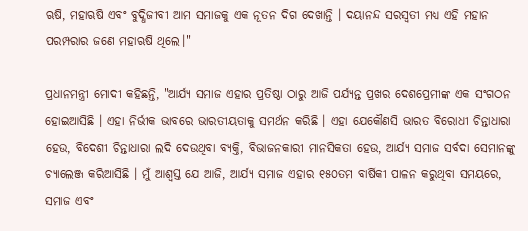ଋଷି, ମହାଋଷି ଏବଂ ବୁଦ୍ଧିଜୀବୀ ଆମ ସମାଜକୁ ଏକ ନୂତନ ଦିଗ ଦେଖାନ୍ତି । ଦୟାନନ୍ଦ ସରସ୍ୱତୀ ମଧ୍ୟ ଏହି ମହାନ ପରମ୍ପରାର ଜଣେ ମହାଋଷି ଥିଲେ।"

ପ୍ରଧାନମନ୍ତ୍ରୀ ମୋଦୀ କହିଛନ୍ତି, "ଆର୍ଯ୍ୟ ସମାଜ ଏହାର ପ୍ରତିଷ୍ଠା ଠାରୁ ଆଜି ପର୍ଯ୍ୟନ୍ତ ପ୍ରଖର ଦେଶପ୍ରେମୀଙ୍କ ଏକ ସଂଗଠନ ହୋଇଆସିଛି । ଏହା ନିର୍ଭୀକ ଭାବରେ ଭାରତୀୟତାକୁ ସମର୍ଥନ କରିଛି । ଏହା ଯେକୌଣସି ଭାରତ ବିରୋଧୀ ଚିନ୍ତାଧାରା ହେଉ, ବିଦେଶୀ ଚିନ୍ତାଧାରା ଲଦି ଦେଉଥିବା ବ୍ୟକ୍ତି, ବିଭାଜନକାରୀ ମାନସିକତା ହେଉ, ଆର୍ଯ୍ୟ ସମାଜ ସର୍ବଦା ସେମାନଙ୍କୁ ଚ୍ୟାଲେଞ୍ଜ କରିଆସିଛି । ମୁଁ ଆଶ୍ୱସ୍ତ ଯେ ଆଜି, ଆର୍ଯ୍ୟ ସମାଜ ଏହାର ୧୫୦ତମ ବାର୍ଷିକୀ ପାଳନ କରୁଥିବା ସମୟରେ, ସମାଜ ଏବଂ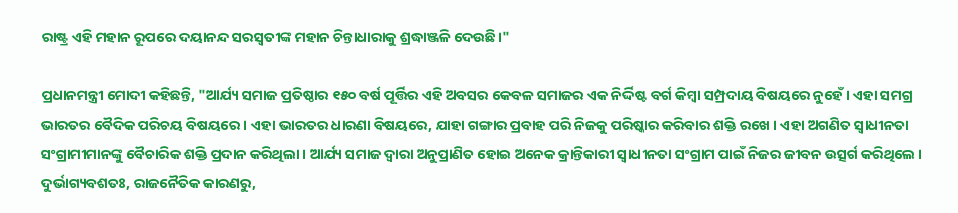ରାଷ୍ଟ୍ର ଏହି ମହାନ ରୂପରେ ଦୟାନନ୍ଦ ସରସ୍ୱତୀଙ୍କ ମହାନ ଚିନ୍ତାଧାରାକୁ ଶ୍ରଦ୍ଧାଞ୍ଜଳି ଦେଉଛି।"

ପ୍ରଧାନମନ୍ତ୍ରୀ ମୋଦୀ କହିଛନ୍ତି, "ଆର୍ଯ୍ୟ ସମାଜ ପ୍ରତିଷ୍ଠାର ୧୫୦ ବର୍ଷ ପୂର୍ତ୍ତିର ଏହି ଅବସର କେବଳ ସମାଜର ଏକ ନିର୍ଦ୍ଦିଷ୍ଟ ବର୍ଗ କିମ୍ବା ସମ୍ପ୍ରଦାୟ ବିଷୟରେ ନୁହେଁ । ଏହା ସମଗ୍ର ଭାରତର ବୈଦିକ ପରିଚୟ ବିଷୟରେ । ଏହା ଭାରତର ଧାରଣା ବିଷୟରେ, ଯାହା ଗଙ୍ଗାର ପ୍ରବାହ ପରି ନିଜକୁ ପରିଷ୍କାର କରିବାର ଶକ୍ତି ରଖେ । ଏହା ଅଗଣିତ ସ୍ୱାଧୀନତା ସଂଗ୍ରାମୀମାନଙ୍କୁ ବୈଚାରିକ ଶକ୍ତି ପ୍ରଦାନ କରିଥିଲା । ଆର୍ଯ୍ୟ ସମାଜ ଦ୍ୱାରା ଅନୁପ୍ରାଣିତ ହୋଇ ଅନେକ କ୍ରାନ୍ତିକାରୀ ସ୍ୱାଧୀନତା ସଂଗ୍ରାମ ପାଇଁ ନିଜର ଜୀବନ ଉତ୍ସର୍ଗ କରିଥିଲେ । ଦୁର୍ଭାଗ୍ୟବଶତଃ, ରାଜନୈତିକ କାରଣରୁ,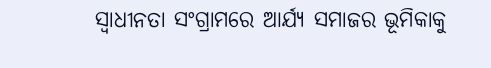ସ୍ୱାଧୀନତା ସଂଗ୍ରାମରେ ଆର୍ଯ୍ୟ ସମାଜର ଭୂମିକାକୁ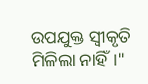ଉପଯୁକ୍ତ ସ୍ୱୀକୃତି ମିଳିଲା ନାହିଁ।"